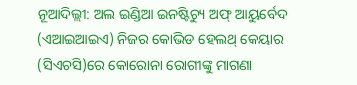ନୂଆଦିଲ୍ଲୀ: ଅଲ ଇଣ୍ଡିଆ ଇନଷ୍ଟିଚ୍ୟୁ ଅଫ୍ ଆୟୁର୍ବେଦ (ଏଆଇଆଇଏ) ନିଜର କୋଭିଡ ହେଲଥ୍ କେୟାର (ସିଏଚସି)ରେ କୋରୋନା ରୋଗୀଙ୍କୁ ମାଗଣା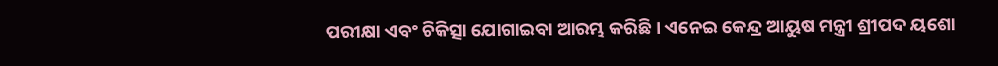ପରୀକ୍ଷା ଏବଂ ଚିକିତ୍ସା ଯୋଗାଇବା ଆରମ୍ଭ କରିଛି । ଏନେଇ କେନ୍ଦ୍ର ଆୟୁଷ ମନ୍ତ୍ରୀ ଶ୍ରୀପଦ ୟଶୋ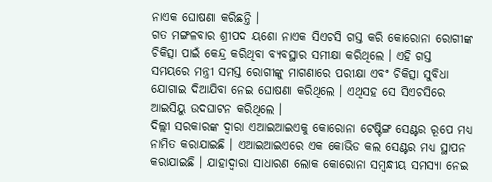ନାଏକ ଘୋଷଣା କରିଛନ୍ତି ।
ଗତ ମଙ୍ଗଳବାର ଶ୍ରୀପଦ ୟଶୋ ନାଏକ ସିଏଚସି ଗସ୍ତ କରି କୋରୋନା ରୋଗୀଙ୍କ ଚିକିତ୍ସା ପାଇଁ କେନ୍ଦ୍ର କରିଥିବା ବ୍ୟବସ୍ଥାର ସମୀକ୍ଷା କରିଥିଲେ । ଏହି ଗସ୍ତ ସମୟରେ ମନ୍ତ୍ରୀ ସମସ୍ତ ରୋଗୀଙ୍କୁ ମାଗଣାରେ ପରୀକ୍ଷା ଏବଂ ଚିକିତ୍ସା ସୁବିଧା ଯୋଗାଇ ଦିଆଯିବା ନେଇ ଘୋଷଣା କରିଥିଲେ । ଏଥିସହ ସେ ସିଏଚସିରେ ଆଇସିୟୁ ଉଦଘାଟନ କରିଥିଲେ ।
ଦିଲ୍ଲୀ ସରକାରଙ୍କ ଦ୍ବାରା ଏଆଇଆଇଏକୁ କୋରୋନା ଟେଷ୍ଟିଙ୍ଗ ସେଣ୍ଟର ରୂପେ ମଧ୍ୟ ନାମିତ କରାଯାଇଛି । ଏଆଇଆଇଏରେ ଏକ କୋଭିଡ କଲ ସେଣ୍ଟର ମଧ୍ୟ ସ୍ଥାପନ କରାଯାଇଛି । ଯାହାଦ୍ବାରା ସାଧାରଣ ଲୋକ କୋରୋନା ସମ୍ବନ୍ଧୀୟ ସମସ୍ୟା ନେଇ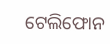ଟେଲିଫୋନ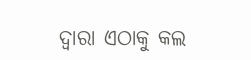ଦ୍ବାରା ଏଠାକୁ କଲ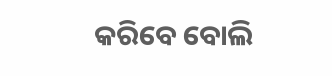କରିବେ ବୋଲି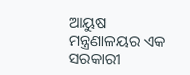ଆୟୁଷ ମନ୍ତ୍ରଣାଳୟର ଏକ ସରକାରୀ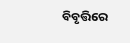ବିବୃତ୍ତିରେ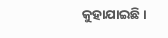କୁହାଯାଇଛି ।